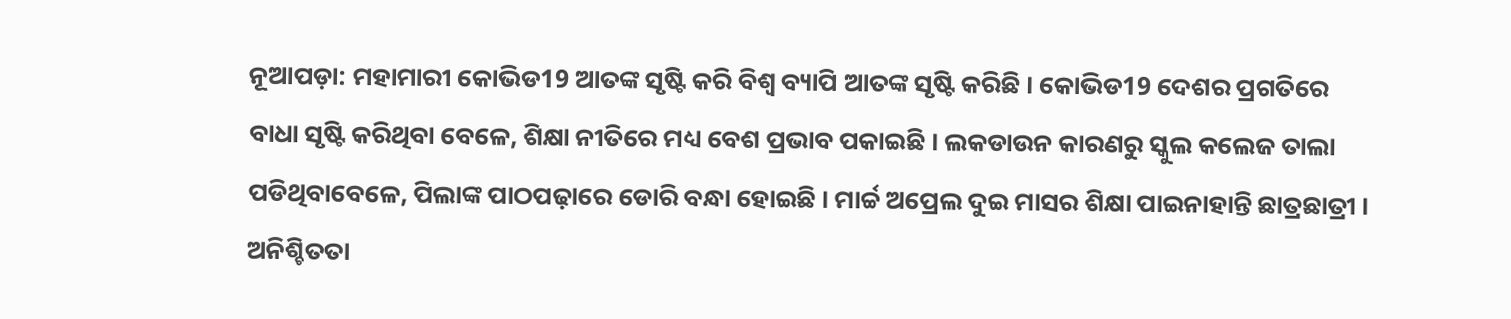ନୂଆପଡ଼ା: ମହାମାରୀ କୋଭିଡ19 ଆତଙ୍କ ସୃଷ୍ଟି କରି ବିଶ୍ୱ ବ୍ୟାପି ଆତଙ୍କ ସୃଷ୍ଟି କରିଛି । କୋଭିଡ19 ଦେଶର ପ୍ରଗତିରେ ବାଧା ସୃଷ୍ଟି କରିଥିବା ବେଳେ, ଶିକ୍ଷା ନୀତିରେ ମଧ୍ୟ ବେଶ ପ୍ରଭାବ ପକାଇଛି । ଲକଡାଉନ କାରଣରୁ ସ୍କୁଲ କଲେଜ ତାଲା ପଡିଥିବାବେଳେ, ପିଲାଙ୍କ ପାଠପଢ଼ାରେ ଡୋରି ବନ୍ଧା ହୋଇଛି । ମାର୍ଚ୍ଚ ଅପ୍ରେଲ ଦୁଇ ମାସର ଶିକ୍ଷା ପାଇନାହାନ୍ତି ଛାତ୍ରଛାତ୍ରୀ । ଅନିଶ୍ଚିତତା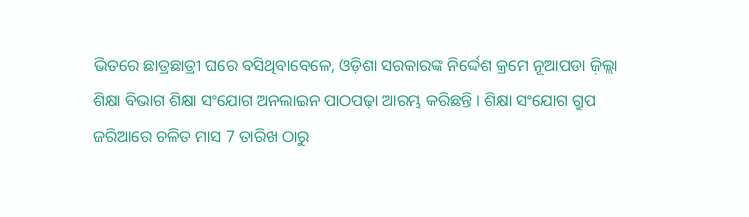ଭିତରେ ଛାତ୍ରଛାତ୍ରୀ ଘରେ ବସିଥିବାବେଳେ, ଓଡ଼ିଶା ସରକାରଙ୍କ ନିର୍ଦ୍ଦେଶ କ୍ରମେ ନୂଆପଡା ଜ଼ିଲ୍ଲା ଶିକ୍ଷା ବିଭାଗ ଶିକ୍ଷା ସଂଯୋଗ ଅନଲାଇନ ପାଠପଢ଼ା ଆରମ୍ଭ କରିଛନ୍ତି । ଶିକ୍ଷା ସଂଯୋଗ ଗ୍ରୁପ ଜରିଆରେ ଚଳିତ ମାସ 7 ତାରିଖ ଠାରୁ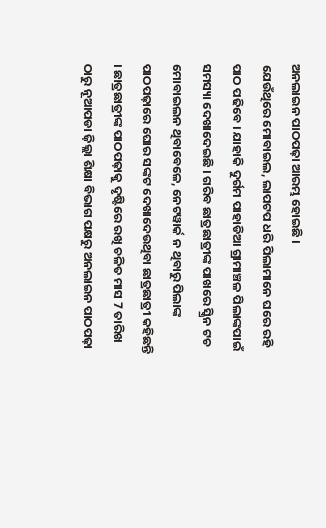ଅନଲାଇନ ପାଠପଢ଼ା ଆରମ୍ଭ ହୋଇଛି ।
ଯେଉଁଥିରେ ମୋବାଇଲ, ଲାପଟପ ଧରି ପିଲାମାନେ ଘରେ ରହି ପାଠ ପଢିବେ । ଯାହାକି ଦୁର୍ଗମ ପାହାଡିଆ ଗ୍ରାମାଞ୍ଚଳ ପିଲାଙ୍କପାଇଁ ସମସ୍ୟା ଦେଖାଦେଇଛି । ଗରିବ ଛାତ୍ରଛାତ୍ରୀଙ୍କ ପାଖରେ ସ୍କ୍ରିନ ଟଚ ମୋବାଇଲନ ଥିବାବେଳେ, ନେଟୱାର୍କ ନ ଥିବାରୁ ପିଲାଙ୍କ ପାଠପଢ଼ାରେ ଘୋର ସଙ୍କଟ ଦେଖାଦେଉଥିବା ଛାତ୍ରଛାତ୍ରୀ କହିଛନ୍ତି । ଛାତ୍ରଛାତ୍ରୀଙ୍କ ପାଠପଢ଼ାକୁ ଦୃଷ୍ଟିରେ ରଖି ଚଳିତ ମାସ 7 ତାରିଖ ଠାରୁ ନୂଆପଡା ଜ଼ିଲ୍ଲା ଶିକ୍ଷା ବିଭାଗ ପକ୍ଷରୁ ଅନଲାଇନ ପାଠପଢ଼ା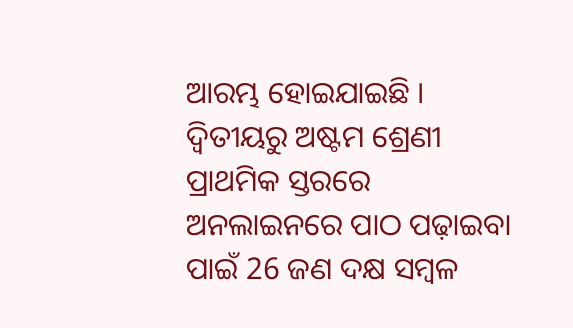ଆରମ୍ଭ ହୋଇଯାଇଛି । ଦ୍ଵିତୀୟରୁ ଅଷ୍ଟମ ଶ୍ରେଣୀ ପ୍ରାଥମିକ ସ୍ତରରେ ଅନଲାଇନରେ ପାଠ ପଢ଼ାଇବା ପାଇଁ 26 ଜଣ ଦକ୍ଷ ସମ୍ବଳ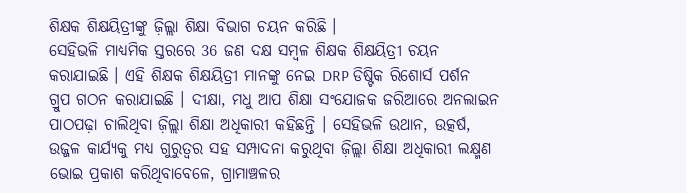ଶିକ୍ଷକ ଶିକ୍ଷୟିତ୍ରୀଙ୍କୁ ଜ଼ିଲ୍ଲା ଶିକ୍ଷା ବିଭାଗ ଚୟନ କରିଛି ।
ସେହିଭଳି ମାଧ୍ୟମିକ ସ୍ତରରେ 36 ଜଣ ଦକ୍ଷ ସମ୍ବଳ ଶିକ୍ଷକ ଶିକ୍ଷୟିତ୍ରୀ ଚୟନ କରାଯାଇଛି । ଏହି ଶିକ୍ଷକ ଶିକ୍ଷୟିତ୍ରୀ ମାନଙ୍କୁ ନେଇ DRP ଡିଷ୍ଟିକ ରିଶୋର୍ସ ପର୍ଶନ ଗ୍ରୁପ ଗଠନ କରାଯାଇଛି । ଦୀକ୍ଷା, ମଧୁ ଆପ ଶିକ୍ଷା ସଂଯୋଜକ ଜରିଆରେ ଅନଲାଇନ ପାଠପଢ଼ା ଚାଲିଥିବା ଜ଼ିଲ୍ଲା ଶିକ୍ଷା ଅଧିକାରୀ କହିଛନ୍ତି । ସେହିଭଳି ଉଥାନ, ଉତ୍କର୍ଷ, ଉଜ୍ଜଳ କାର୍ଯ୍ୟକୁ ମଧ୍ୟ ଗୁରୁତ୍ୱର ସହ ସମ୍ପାଦନା କରୁଥିବା ଜ଼ିଲ୍ଲା ଶିକ୍ଷା ଅଧିକାରୀ ଲକ୍ଷ୍ମଣ ଭୋଇ ପ୍ରକାଶ କରିଥିବାବେଳେ, ଗ୍ରାମାଞ୍ଚଳର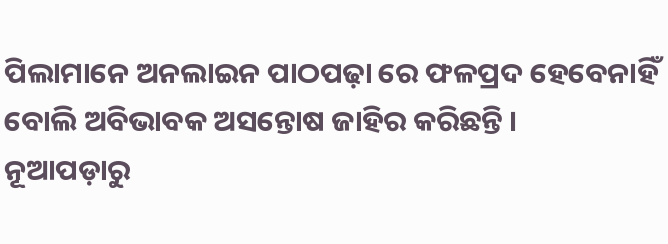ପିଲାମାନେ ଅନଲାଇନ ପାଠପଢ଼ା ରେ ଫଳପ୍ରଦ ହେବେନାହିଁ ବୋଲି ଅବିଭାବକ ଅସନ୍ତୋଷ ଜାହିର କରିଛନ୍ତି ।
ନୂଆପଡ଼ାରୁ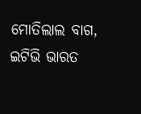ମୋତିଲାଲ ବାଗ, ଇଟିଭି ଭାରତ